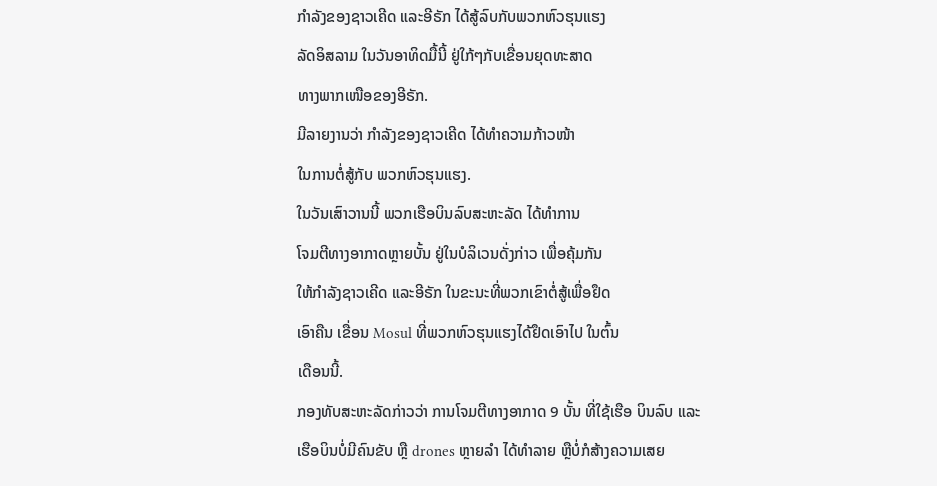ກຳລັງຂອງຊາວເຄີດ ແລະອີຣັກ ໄດ້ສູ້ລົບກັບພວກຫົວຮຸນແຮງ
ລັດອິສລາມ ໃນວັນອາທິດມື້ນີ້ ຢູ່ໃກ້ໆກັບເຂື່ອນຍຸດທະສາດ
ທາງພາກເໜືອຂອງອີຣັກ.
ມີລາຍງານວ່າ ກຳລັງຂອງຊາວເຄີດ ໄດ້ທຳຄວາມກ້າວໜ້າ
ໃນການຕໍ່ສູ້ກັບ ພວກຫົວຮຸນແຮງ.
ໃນວັນເສົາວານນີ້ ພວກເຮືອບິນລົບສະຫະລັດ ໄດ້ທຳການ
ໂຈມຕີທາງອາກາດຫຼາຍບັ້ນ ຢູ່ໃນບໍລິເວນດັ່ງກ່າວ ເພື່ອຄຸ້ມກັນ
ໃຫ້ກຳລັງຊາວເຄີດ ແລະອີຣັກ ໃນຂະນະທີ່ພວກເຂົາຕໍ່ສູ້ເພື່ອຢຶດ
ເອົາຄືນ ເຂື່ອນ Mosul ທີ່ພວກຫົວຮຸນແຮງໄດ້ຢຶດເອົາໄປ ໃນຕົ້ນ
ເດືອນນີ້.
ກອງທັບສະຫະລັດກ່າວວ່າ ການໂຈມຕີທາງອາກາດ 9 ບັ້ນ ທີ່ໃຊ້ເຮືອ ບິນລົບ ແລະ
ເຮືອບິນບໍ່ມີຄົນຂັບ ຫຼື drones ຫຼາຍລຳ ໄດ້ທຳລາຍ ຫຼືບໍ່ກໍສ້າງຄວາມເສຍ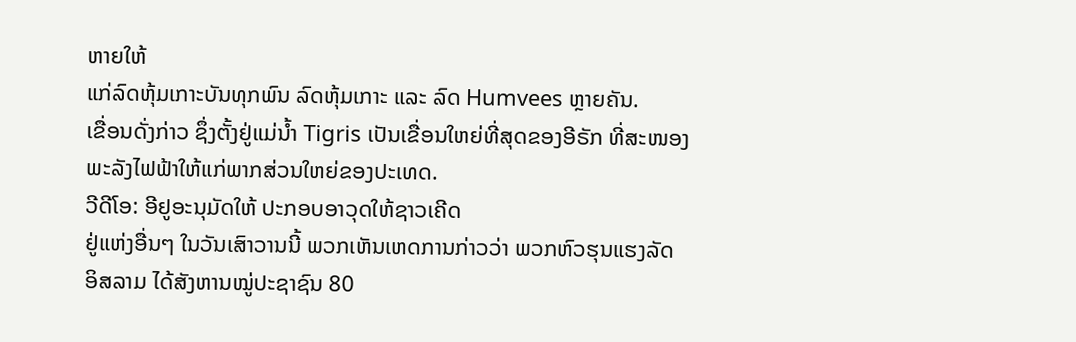ຫາຍໃຫ້
ແກ່ລົດຫຸ້ມເກາະບັນທຸກພົນ ລົດຫຸ້ມເກາະ ແລະ ລົດ Humvees ຫຼາຍຄັນ.
ເຂື່ອນດັ່ງກ່າວ ຊຶ່ງຕັ້ງຢູ່ແມ່ນ້ຳ Tigris ເປັນເຂື່ອນໃຫຍ່ທີ່ສຸດຂອງອີຣັກ ທີ່ສະໜອງ
ພະລັງໄຟຟ້າໃຫ້ແກ່ພາກສ່ວນໃຫຍ່ຂອງປະເທດ.
ວີດີໂອ: ອີຢູອະນຸມັດໃຫ້ ປະກອບອາວຸດໃຫ້ຊາວເຄີດ
ຢູ່ແຫ່ງອື່ນໆ ໃນວັນເສົາວານນີ້ ພວກເຫັນເຫດການກ່າວວ່າ ພວກຫົວຮຸນແຮງລັດ
ອິສລາມ ໄດ້ສັງຫານໝູ່ປະຊາຊົນ 80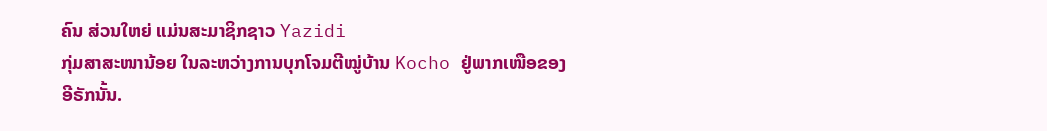ຄົນ ສ່ວນໃຫຍ່ ແມ່ນສະມາຊິກຊາວ Yazidi
ກຸ່ມສາສະໜານ້ອຍ ໃນລະຫວ່າງການບຸກໂຈມຕີໝູ່ບ້ານ Kocho ຢູ່ພາກເໜືອຂອງ
ອີຣັກນັ້ນ.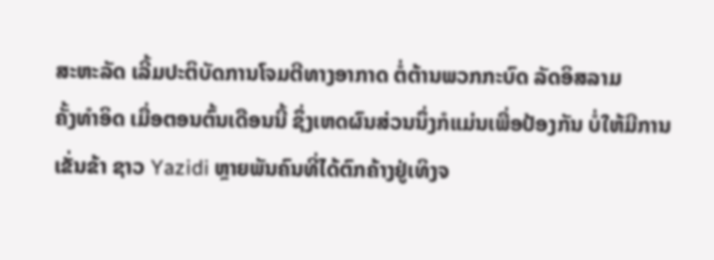ສະຫະລັດ ເລີ້ມປະຕິບັດການໂຈມຕີທາງອາກາດ ຕໍ່ຕ້ານພວກກະບົດ ລັດອິສລາມ
ຄັ້ງທຳອິດ ເມື່ອຕອນຕົ້ນເດືອນນີ້ ຊຶ່ງເຫດຜົນສ່ວນນຶ່ງກໍແມ່ນເພື່ອປ້ອງກັນ ບໍ່ໃຫ້ມີການ
ເຂັ່ນຂ້າ ຊາວ Yazidi ຫຼາຍພັນຄົນທີ່ໄດ້ຕົກຄ້າງຢູ່ເທິງຈ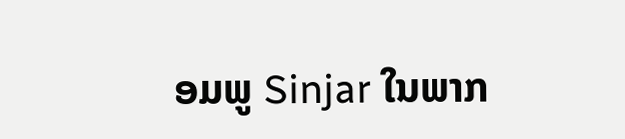ອມພູ Sinjar ໃນພາກ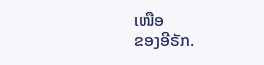ເໜືອ
ຂອງອີຣັກ.